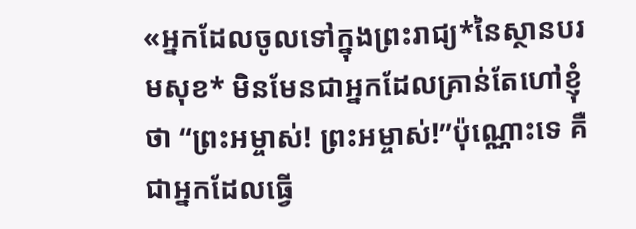«អ្នកដែលចូលទៅក្នុងព្រះរាជ្យ*នៃស្ថានបរមសុខ* មិនមែនជាអ្នកដែលគ្រាន់តែហៅខ្ញុំថា “ព្រះអម្ចាស់! ព្រះអម្ចាស់!”ប៉ុណ្ណោះទេ គឺជាអ្នកដែលធ្វើ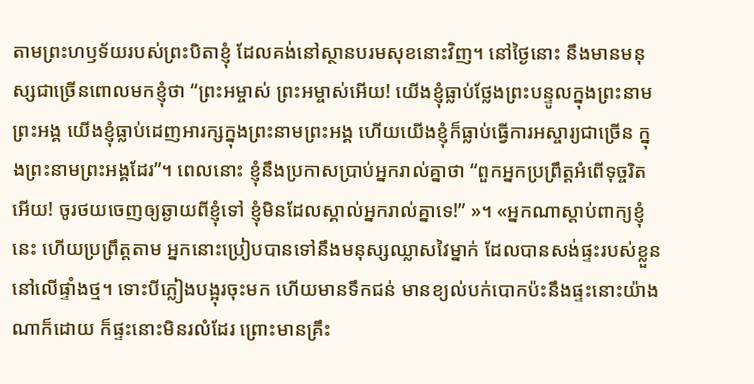តាមព្រះហឫទ័យរបស់ព្រះបិតាខ្ញុំ ដែលគង់នៅស្ថានបរមសុខនោះវិញ។ នៅថ្ងៃនោះ នឹងមានមនុស្សជាច្រើនពោលមកខ្ញុំថា “ព្រះអម្ចាស់ ព្រះអម្ចាស់អើយ! យើងខ្ញុំធ្លាប់ថ្លែងព្រះបន្ទូលក្នុងព្រះនាមព្រះអង្គ យើងខ្ញុំធ្លាប់ដេញអារក្សក្នុងព្រះនាមព្រះអង្គ ហើយយើងខ្ញុំក៏ធ្លាប់ធ្វើការអស្ចារ្យជាច្រើន ក្នុងព្រះនាមព្រះអង្គដែរ”។ ពេលនោះ ខ្ញុំនឹងប្រកាសប្រាប់អ្នករាល់គ្នាថា “ពួកអ្នកប្រព្រឹត្តអំពើទុច្ចរិតអើយ! ចូរថយចេញឲ្យឆ្ងាយពីខ្ញុំទៅ ខ្ញុំមិនដែលស្គាល់អ្នករាល់គ្នាទេ!” »។ «អ្នកណាស្ដាប់ពាក្យខ្ញុំនេះ ហើយប្រព្រឹត្តតាម អ្នកនោះប្រៀបបានទៅនឹងមនុស្សឈ្លាសវៃម្នាក់ ដែលបានសង់ផ្ទះរបស់ខ្លួននៅលើផ្ទាំងថ្ម។ ទោះបីភ្លៀងបង្អុរចុះមក ហើយមានទឹកជន់ មានខ្យល់បក់បោកប៉ះនឹងផ្ទះនោះយ៉ាងណាក៏ដោយ ក៏ផ្ទះនោះមិនរលំដែរ ព្រោះមានគ្រឹះ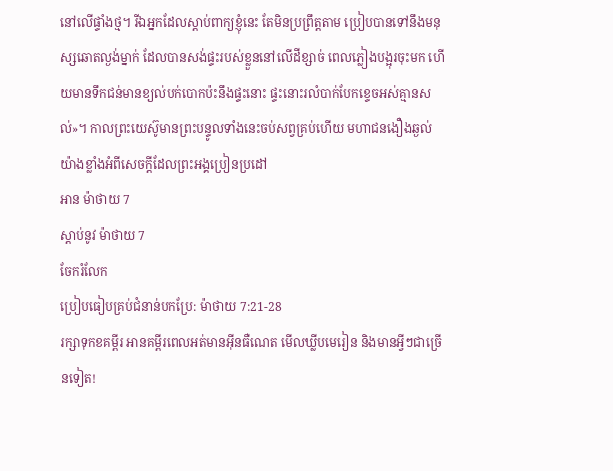នៅលើផ្ទាំងថ្ម។ រីឯអ្នកដែលស្ដាប់ពាក្យខ្ញុំនេះ តែមិនប្រព្រឹត្តតាម ប្រៀបបានទៅនឹងមនុស្សឆោតល្ងង់ម្នាក់ ដែលបានសង់ផ្ទះរបស់ខ្លួននៅលើដីខ្សាច់ ពេលភ្លៀងបង្អុរចុះមក ហើយមានទឹកជន់មានខ្យល់បក់បោកប៉ះនឹងផ្ទះនោះ ផ្ទះនោះរលំបាក់បែកខ្ទេចអស់គ្មានសល់»។ កាលព្រះយេស៊ូមានព្រះបន្ទូលទាំងនេះចប់សព្វគ្រប់ហើយ មហាជនងឿងឆ្ងល់យ៉ាងខ្លាំងអំពីសេចក្ដីដែលព្រះអង្គប្រៀនប្រដៅ
អាន ម៉ាថាយ 7
ស្ដាប់នូវ ម៉ាថាយ 7
ចែករំលែក
ប្រៀបធៀបគ្រប់ជំនាន់បកប្រែ: ម៉ាថាយ 7:21-28
រក្សាទុកខគម្ពីរ អានគម្ពីរពេលអត់មានអ៊ីនធឺណេត មើលឃ្លីបមេរៀន និងមានអ្វីៗជាច្រើនទៀត!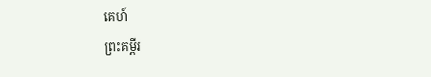គេហ៍
ព្រះគម្ពីរ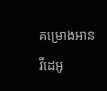គម្រោងអាន
វីដេអូ